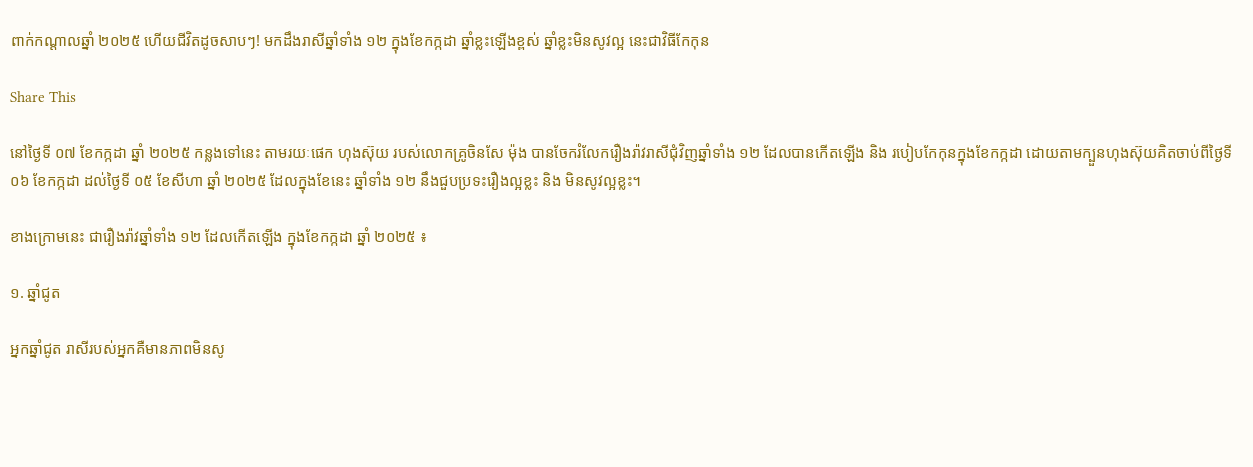ពាក់កណ្ដាលឆ្នាំ ២០២៥ ហើយជីវិតដូចសាបៗ! មកដឹងរាសីឆ្នាំទាំង ១២ ក្នុងខែកក្កដា ឆ្នាំខ្លះឡើងខ្ពស់ ឆ្នាំខ្លះមិនសូវល្អ នេះជាវិធីកែកុន

Share This

នៅថ្ងៃទី ០៧ ខែកក្កដា ឆ្នាំ ២០២៥ កន្លងទៅនេះ តាមរយៈផេក ហុងស៊ុយ របស់លោកគ្រូចិនសែ ម៉ុង បានចែករំលែករឿងរ៉ាវរាសីជុំវិញឆ្នាំទាំង ១២ ដែលបានកើតឡើង និង របៀបកែកុនក្នុងខែកក្កដា ដោយតាមក្បួនហុងស៊ុយគិតចាប់ពីថ្ងៃទី ០៦ ខែកក្កដា ដល់ថ្ងៃទី ០៥ ខែសីហា ឆ្នាំ ២០២៥ ដែលក្នុងខែនេះ ឆ្នាំទាំង ១២ នឹងជួបប្រទះរឿងល្អខ្លះ និង មិនសូវល្អខ្លះ។

ខាងក្រោមនេះ ជារឿងរ៉ាវឆ្នាំទាំង ១២ ដែលកើតឡើង ក្នុងខែកក្កដា ឆ្នាំ ២០២៥ ៖

១. ឆ្នាំជូត

អ្នកឆ្នាំជូត រាសីរបស់អ្នកគឺមានភាពមិនសូ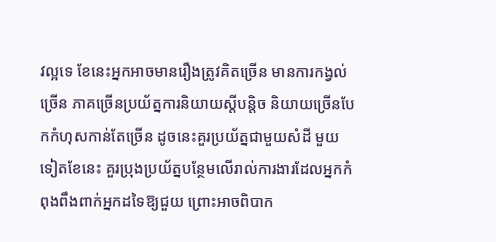វល្អទេ ខែនេះអ្នកអាចមានរឿងត្រូវគិតច្រើន មានការកង្វល់ច្រើន ភាគច្រើនប្រយ័ត្នការនិយាយស្ដីបន្តិច និយាយច្រើនបែកកំហុសកាន់តែច្រើន ដូចនេះគួរប្រយ័ត្នជាមួយសំដី មួយទៀតខែនេះ គួរប្រុងប្រយ័ត្នបន្ថែមលើរាល់ការងារដែលអ្នកកំពុងពឹងពាក់អ្នកដទៃឱ្យជួយ ព្រោះអាចពិបាក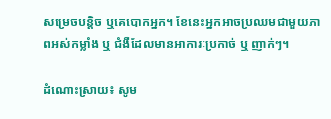សម្រេចបន្តិច ឬគេបោកអ្នក។ ខែនេះអ្នកអាចប្រឈមជាមួយភាពអស់កម្លាំង ឬ ជំងឺដែលមានអាការៈប្រកាច់ ឬ ញាក់ៗ។

ដំណោះស្រាយ៖ សូម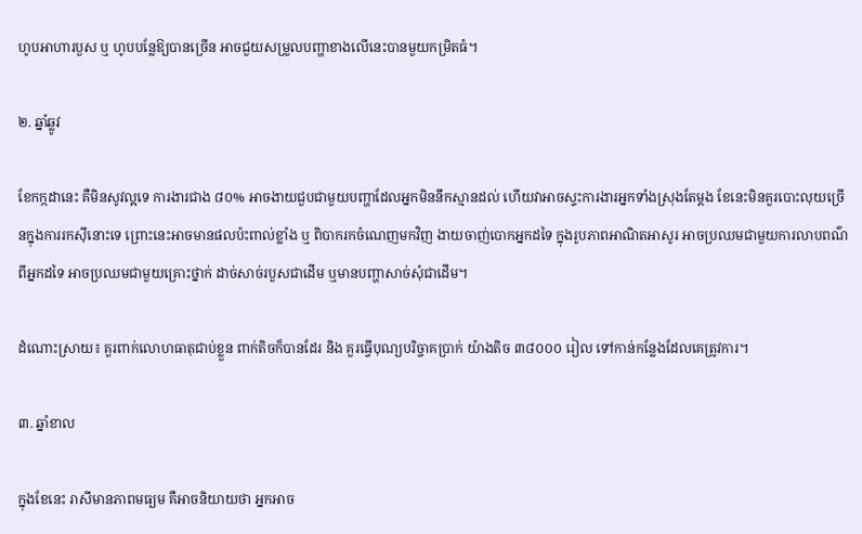ហូបអាហារបួស ឬ ហូបបន្លែឱ្យបានច្រើន អាចជួយសម្រួលបញ្ហាខាងលើនេះបានមួយកម្រិតធំ។

២. ឆ្នាំឆ្លូវ

ខែកក្កដានេះ គឺមិនសូវល្អទេ ការងារជាង ៨០% អាចងាយជួបជាមួយបញ្ហាដែលអ្នកមិននឹកស្មានដល់ ហើយវាអាចស្ទះការងារអ្នកទាំងស្រុងតែម្ដង ខែនេះមិនគួរបោះលុយច្រើនក្នុងការរកស៊ីនោះទេ ព្រោះនេះអាចមានផលប៉ះពាល់ខ្លាំង ឬ ពិបាករកចំណេញមកវិញ ងាយចាញ់បោកអ្នកដទៃ ក្នុងរូបភាពអាណិតអាសូរ អាចប្រឈមជាមួយការលាបពណ៌ពីអ្នកដទៃ អាចប្រឈមជាមួយគ្រោះថ្នាក់ ដាច់សាច់របួសជាដើម ឬមានបញ្ហាសាច់សុំជាដើម។

ដំណោះស្រាយ៖ គួរពាក់លោហធាតុជាប់ខ្លួន ពាក់តិចក៏បានដែរ និង គួរធ្វើបុណ្យបរិច្ចាគប្រាក់ យ៉ាងតិច ៣៨០០០ រៀល ទៅកាន់កន្លែងដែលគេត្រូវការ។

៣. ឆ្នាំខាល

ក្នុងខែនេះ រាសីមានភាពមធ្យម គឺអាចនិយាយថា អ្នកអាច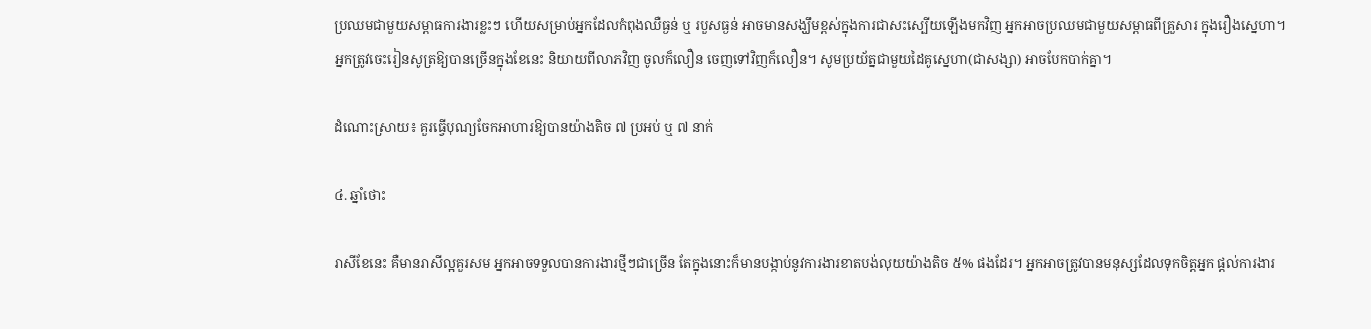ប្រឈមជាមួយសម្ពាធការងារខ្លះៗ ហើយសម្រាប់អ្នកដែលកំពុងឈឺធ្ងន់ ឬ របួសធ្ងន់ អាចមានសង្ឃឹមខ្ពស់ក្នុងការជាសះស្បើយឡើងមកវិញ អ្នកអាចប្រឈមជាមួយសម្ពាធពីគ្រួសារ ក្នុងរឿងស្នេហា។ អ្នកត្រូវចេះរៀនសូត្រឱ្យបានច្រើនក្នុងខែនេះ និយាយពីលាភវិញ ចូលក៏លឿន ចេញទៅវិញក៏លឿន។ សូមប្រយ័ត្នជាមួយដៃគូស្នេហា(ជាសង្សា) អាចបែកបាក់គ្នា។

ដំណោះស្រាយ៖ គួរធ្វើបុណ្យចែកអាហារឱ្យបានយ៉ាងតិច ៧ ប្រអប់ ឬ ៧ នាក់

៤. ឆ្នាំថោះ

រាសីខែនេះ គឺមានរាសីល្អគួរសម អ្នកអាចទទួលបានការងារថ្មីៗជាច្រើន តែក្នុងនោះក៏មានបង្កាប់នូវការងារខាតបង់លុយយ៉ាងតិច ៥% ផងដែរ។ អ្នកអាចត្រូវបានមនុស្សដែលទុកចិត្តអ្នក ផ្ដល់ការងារ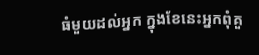ធំមួយដល់អ្នក ក្នុងខែនេះអ្នកពុំគួ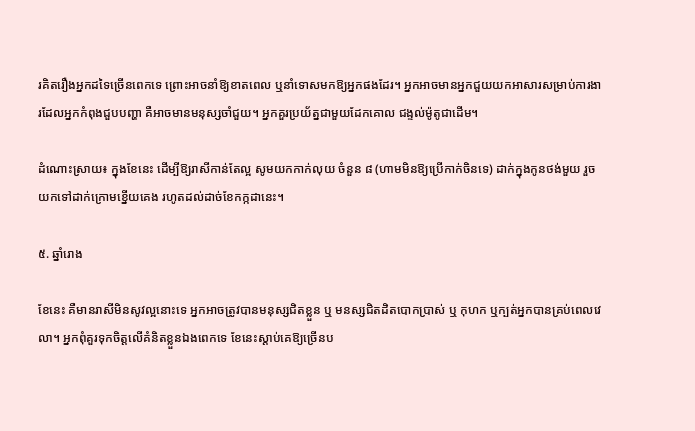រគិតរឿងអ្នកដទៃច្រើនពេកទេ ព្រោះអាចនាំឱ្យខាតពេល ឬនាំទោសមកឱ្យអ្នកផងដែរ។ អ្នកអាចមានអ្នកជួយយកអាសារសម្រាប់ការងារដែលអ្នកកំពុងជួបបញ្ហា គឺអាចមានមនុស្សចាំជួយ។ អ្នកគួរប្រយ័ត្នជាមួយដែកគោល ជង្ទល់ម៉ូតូជាដើម។

ដំណោះស្រាយ៖ ក្នុងខែនេះ ដើម្បីឱ្យរាសីកាន់តែល្អ សូមយកកាក់លុយ ចំនួន ៨ (ហាមមិនឱ្យប្រើកាក់ចិនទេ) ដាក់ក្នុងកូនថង់មួយ រួចយកទៅដាក់ក្រោមខ្នើយគេង រហូតដល់ដាច់ខែកក្កដានេះ។

៥. ឆ្នាំរោង

ខែនេះ គឺមានរាសីមិនសូវល្អនោះទេ អ្នកអាចត្រូវបានមនុស្សជិតខ្លួន ឬ មនស្សជិតដិតបោកប្រាស់ ឬ កុហក ឬក្បត់អ្នកបានគ្រប់ពេលវេលា។ អ្នកពុំគួរទុកចិត្តលើគំនិតខ្លួនឯងពេកទេ ខែនេះស្ដាប់គេឱ្យច្រើនប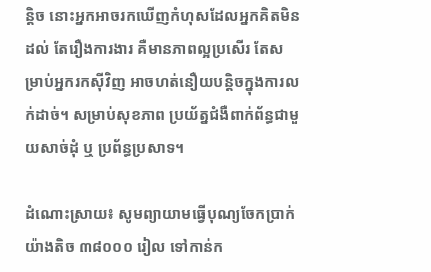ន្តិច នោះអ្នកអាចរកឃើញកំហុសដែលអ្នកគិតមិនដល់ តែរឿងការងារ គឺមានភាពល្អប្រសើរ តែសម្រាប់អ្នករកស៊ីវិញ អាចហត់នឿយបន្តិចក្នុងការលក់ដាច់។ សម្រាប់សុខភាព ប្រយ័ត្នជំងឺពាក់ព័ន្ធជាមួយសាច់ដុំ ឬ ប្រព័ន្ធប្រសាទ។

ដំណោះស្រាយ៖ សូមព្យាយាមធ្វើបុណ្យចែកប្រាក់ យ៉ាងតិច ៣៨០០០ រៀល ទៅកាន់ក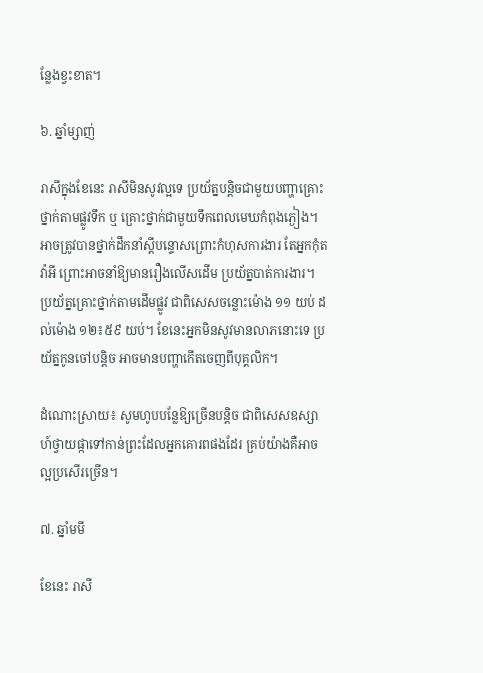ន្លែងខ្វះខាត។

៦. ឆ្នាំម្សាញ់

រាសីក្នុងខែនេះ រាសីមិនសូវល្អទេ ប្រយ័ត្នបន្តិចជាមួយបញ្ហាគ្រោះថ្នាក់តាមផ្លូវទឹក ឬ គ្រោះថ្នាក់ជាមួយទឹកពេលមេឃកំពុងភ្ងៀង។ អាចត្រូវបានថ្នាក់ដឹកនាំស្ដីបន្ទោសព្រោះកំហុសការងារ តែអ្នកកុំតវ៉ាអី ព្រោះអាចនាំឱ្យមានរឿងលើសដើម ប្រយ័ត្នបាត់ការងារ។ ប្រយ័ត្នគ្រោះថ្នាក់តាមដើមផ្លូវ ជាពិសេសចន្លោះម៉ោង ១១ យប់ ដល់ម៉ោង ១២៖៥៩ យប់។ ខែនេះអ្នកមិនសូវមានលាភនោះទេ ប្រយ័ត្នកូនចៅបន្តិច អាចមានបញ្ហាកើតចេញពីបុគ្គលិក។

ដំណោះស្រាយ៖ សូមហូបបន្លែឱ្យច្រើនបន្តិច ជាពិសេសឧស្សាហ៍ថ្វាយផ្កាទៅកាន់ព្រះដែលអ្នកគោរពផងដែរ គ្រប់យ៉ាងគឺអាចល្អប្រសើរច្រើន។

៧. ឆ្នាំមមី

ខែនេះ រាសី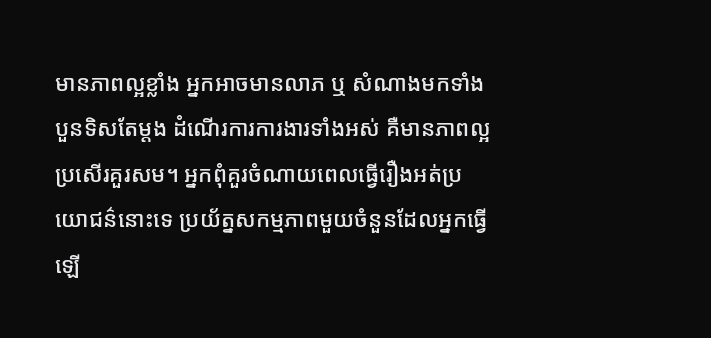មានភាពល្អខ្លាំង អ្នកអាចមានលាភ ឬ សំណាងមកទាំងបួនទិសតែម្ដង ដំណើរការការងារទាំងអស់ គឺមានភាពល្អប្រសើរគួរសម។ អ្នកពុំគួរចំណាយពេលធ្វើរឿងអត់ប្រយោជន៌នោះទេ ប្រយ័ត្នសកម្មភាពមួយចំនួនដែលអ្នកធ្វើឡើ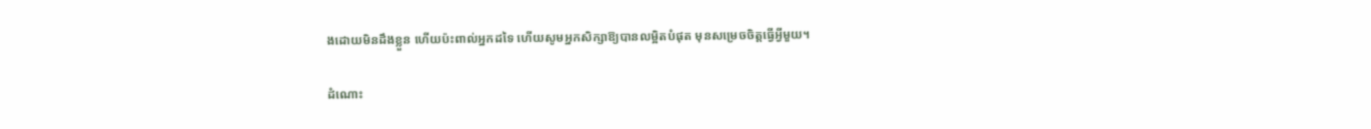ងដោយមិនដឹងខ្លួន ហើយប៉ះពាល់អ្នកដទៃ ហើយសូមអ្នកសិក្សាឱ្យបានលម្អិតបំផុត មុនសម្រេចចិត្តធ្វើអ្វីមួយ។

ដំណោះ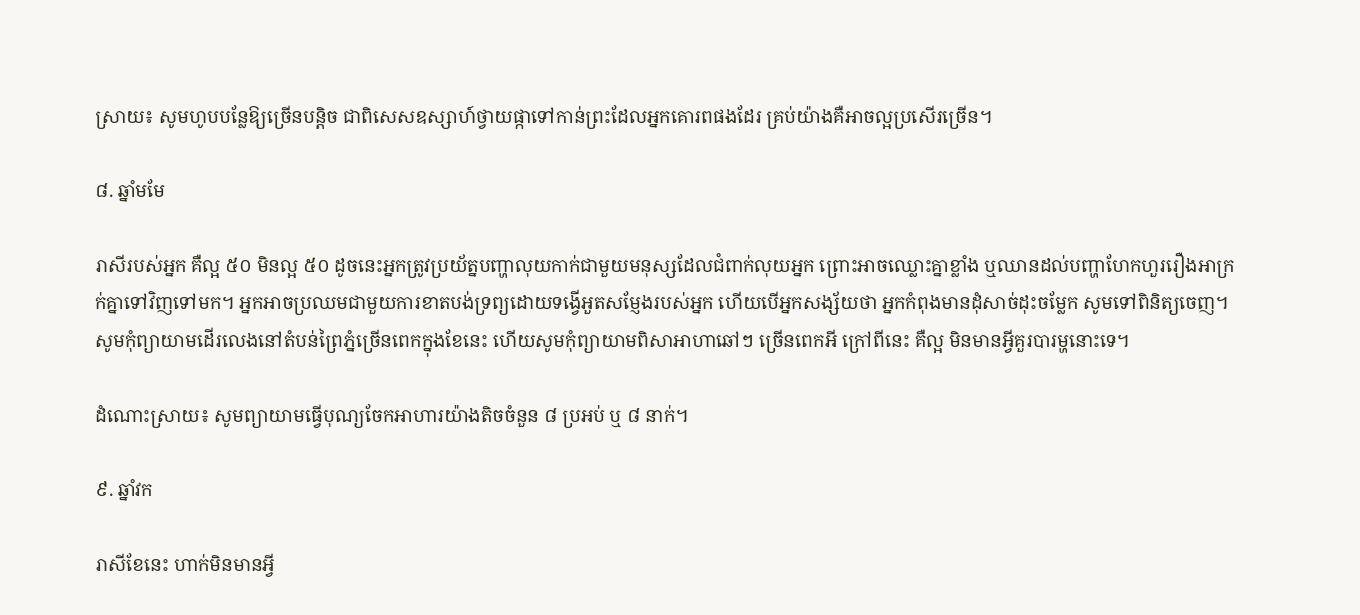ស្រាយ៖ សូមហូបបន្លែឱ្យច្រើនបន្តិច ជាពិសេសឧស្សាហ៍ថ្វាយផ្កាទៅកាន់ព្រះដែលអ្នកគោរពផងដែរ គ្រប់យ៉ាងគឺអាចល្អប្រសើរច្រើន។

៨. ឆ្នាំមមែ

រាសីរបស់អ្នក គឺល្អ ៥០ មិនល្អ ៥០ ដូចនេះអ្នកត្រូវប្រយ័ត្នបញ្ហាលុយកាក់ជាមួយមនុស្សដែលជំពាក់លុយអ្នក ព្រោះអាចឈ្លោះគ្នាខ្លាំង ឬឈានដល់បញ្ហាហែកហួររឿងអាក្រក់គ្នាទៅវិញទៅមក។ អ្នកអាចប្រឈមជាមួយការខាតបង់ទ្រព្យដោយទង្វើអួតសម្ញែងរបស់អ្នក ហើយបើអ្នកសង្ស័យថា អ្នកកំពុងមានដុំសាច់ដុះចម្លែក សូមទៅពិនិត្យចេញ។ សូមកុំព្យាយាមដើរលេងនៅតំបន់ព្រៃភ្នំច្រើនពេកក្នុងខែនេះ ហើយសូមកុំព្យាយាមពិសាអាហាឆៅៗ ច្រើនពេកអី ក្រៅពីនេះ គឺល្អ មិនមានអ្វីគួរបារម្ហនោះទេ។

ដំណោះស្រាយ៖ សូមព្យាយាមធ្វើបុណ្យចែកអាហារយ៉ាងតិចចំនួន ៨ ប្រអប់ ឬ ៨ នាក់។

៩. ឆ្នាំវក

រាសីខែនេះ ហាក់មិនមានអ្វី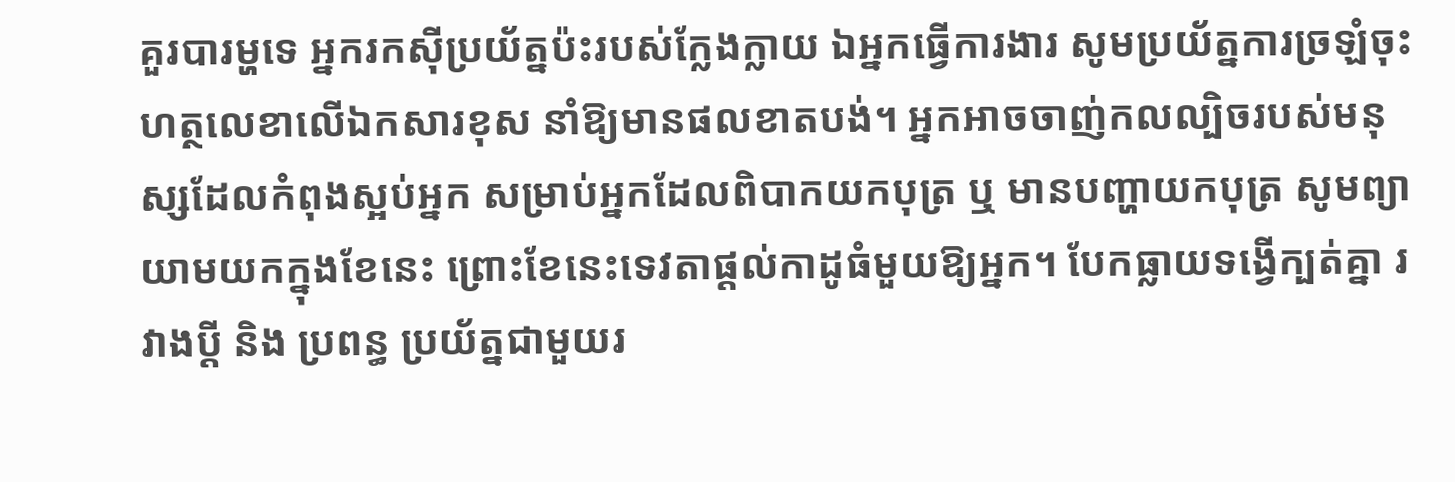គួរបារម្ហទេ អ្នករកស៊ីប្រយ័ត្នប៉ះរបស់ក្លែងក្លាយ ឯអ្នកធ្វើការងារ សូមប្រយ័ត្នការច្រឡំចុះហត្ថលេខាលើឯកសារខុស នាំឱ្យមានផលខាតបង់។ អ្នកអាចចាញ់កលល្បិចរបស់មនុស្សដែលកំពុងស្អប់អ្នក សម្រាប់អ្នកដែលពិបាកយកបុត្រ ឬ មានបញ្ហាយកបុត្រ សូមព្យាយាមយកក្នុងខែនេះ ព្រោះខែនេះទេវតាផ្ដល់កាដូធំមួយឱ្យអ្នក។ បែកធ្លាយទង្វើក្បត់គ្នា រវាងប្ដី និង ប្រពន្ធ ប្រយ័ត្នជាមួយរ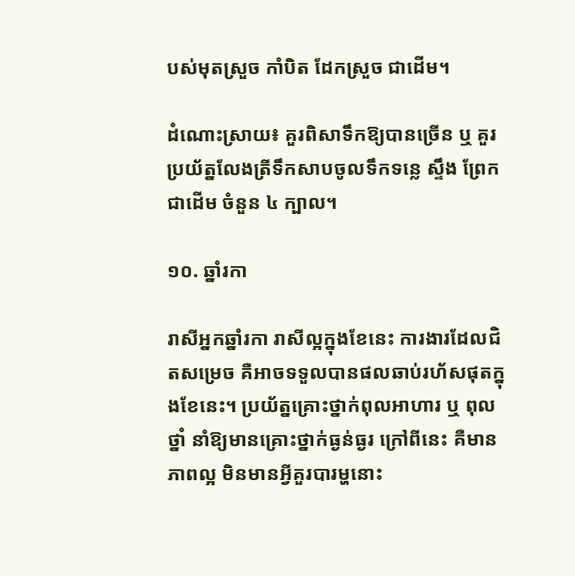បស់មុតស្រួច កាំបិត ដែកស្រួច ជាដើម។

ដំណោះស្រាយ៖ គួរពិសាទឹកឱ្យបានច្រើន ឬ គួរប្រយ័ត្នលែងត្រីទឹកសាបចូលទឹកទន្លេ ស្ទឹង ព្រែកជាដើម ចំនួន ៤ ក្បាល។

១០. ឆ្នាំរកា

រាសីអ្នកឆ្នាំរកា រាសីល្អក្នុងខែនេះ ការងារដែលជិតសម្រេច គឺអាចទទួលបានផលឆាប់រហ័សផុតក្នុងខែនេះ។ ប្រយ័ត្នគ្រោះថ្នាក់ពុលអាហារ ឬ ពុលថ្នាំ នាំឱ្យមានគ្រោះថ្នាក់ធ្ងន់ធ្ងរ ក្រៅពីនេះ គឺមានភាពល្អ មិនមានអ្វីគួរបារម្ហនោះ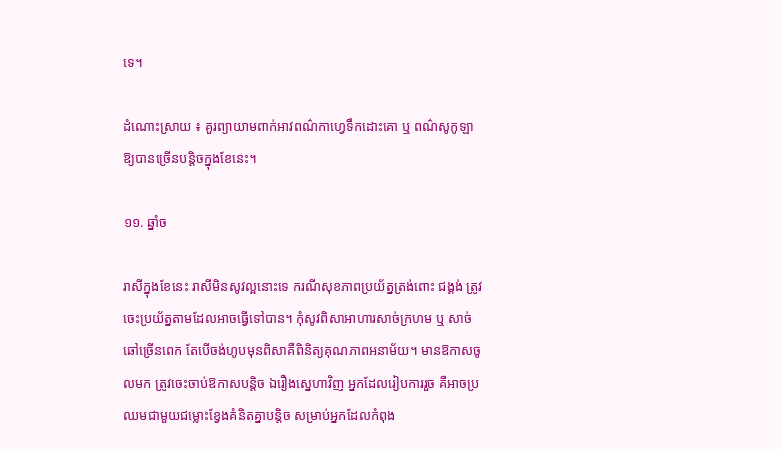ទេ។

ដំណោះស្រាយ ៖ គួរព្យាយាមពាក់អាវពណ៌កាហ្វេទឹកដោះគោ ឬ ពណ៌សូកូឡា ឱ្យបានច្រើនបន្តិចក្នុងខែនេះ។

១១. ឆ្នាំច

រាសីក្នុងខែនេះ រាសីមិនសូវល្អនោះទេ ករណីសុខភាពប្រយ័ត្នត្រង់ពោះ ជង្គង់ ត្រូវចេះប្រយ័ត្នតាមដែលអាចធ្វើទៅបាន។ កុំសូវពិសាអាហារសាច់ក្រហម ឬ សាច់ឆៅច្រើនពេក តែបើចង់ហូបមុនពិសាគឺពិនិត្យគុណភាពអនាម័យ។ មានឱកាសចូលមក ត្រូវចេះចាប់ឱកាសបន្តិច ឯរឿងស្នេហាវិញ អ្នកដែលរៀបការរួច គឺអាចប្រឈមជាមួយជម្លោះខ្វែងគំនិតគ្នាបន្តិច សម្រាប់អ្នកដែលកំពុង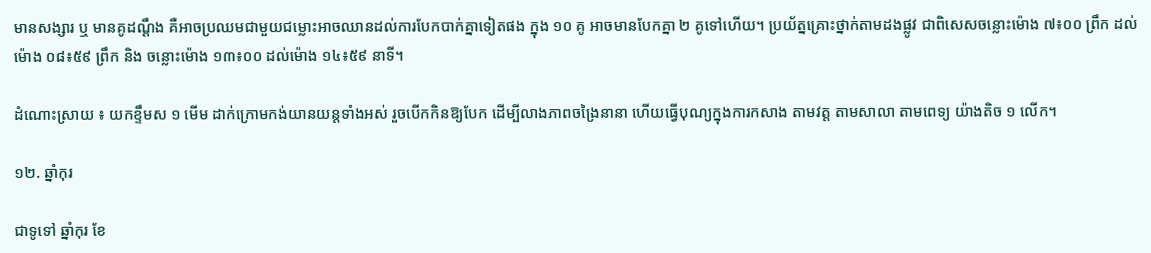មានសង្សារ ឬ មានគូដណ្ដឹង គឺអាចប្រឈមជាមួយជម្លោះអាចឈានដល់ការបែកបាក់គ្នាទៀតផង ក្នុង ១០ គូ អាចមានបែកគ្នា ២ គូទៅហើយ។ ប្រយ័ត្នគ្រោះថ្នាក់តាមដងផ្លូវ ជាពិសេសចន្លោះម៉ោង ៧៖០០ ព្រឹក ដល់ម៉ោង ០៨៖៥៩ ព្រឹក និង ចន្លោះម៉ោង ១៣៖០០ ដល់ម៉ោង ១៤៖៥៩ នាទី។

ដំណោះស្រាយ ៖ យកខ្ទឹមស ១ មើម ដាក់ក្រោមកង់យានយន្តទាំងអស់ រួចបើកកិនឱ្យបែក ដើម្បីលាងភាពចង្រៃនានា ហើយធ្វើបុណ្យក្នុងការកសាង តាមវត្ត តាមសាលា តាមពេទ្យ យ៉ាងតិច ១ លើក។

១២. ឆ្នាំកុរ

ជាទូទៅ ឆ្នាំកុរ ខែ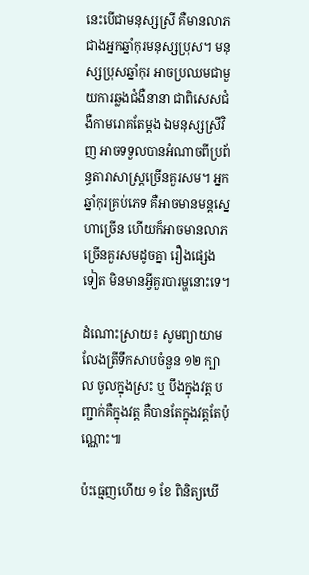នេះបើជាមនុស្សស្រី គឺមានលាភជាងអ្នកឆ្នាំកុរមនុស្សប្រុស។ មនុស្សប្រុសឆ្នាំកុរ អាចប្រឈមជាមួយការឆ្លងជំងឺនានា ជាពិសេសជំងឺកាមរោគតែម្ដង ឯមនុស្សស្រីវិញ អាចទទួលបានអំណាចពីប្រព័ន្ធតារាសាស្ត្រច្រើនគួរសម។ អ្នកឆ្នាំកុរគ្រប់ភេទ គឺអាចមានមន្តស្នេហាច្រើន ហើយក៏អាចមានលាភច្រើនគួរសមដូចគ្នា រឿងផ្សេងទៀត មិនមានអ្វីគួរបារម្ហនោះទេ។

ដំណោះស្រាយ៖ សូមព្យាយាមលែងត្រីទឹកសាបចំនួន ១២ ក្បាល ចូលក្នុងស្រះ ឬ បឹងក្នុងវត្ត បញ្ជាក់គឺក្នុងវត្ត គឺបានតែក្នុងវត្តតែប៉ុណ្ណោះ៕

ប៉ះធ្មេញហើយ ១ ខែ ពិនិត្យឃើ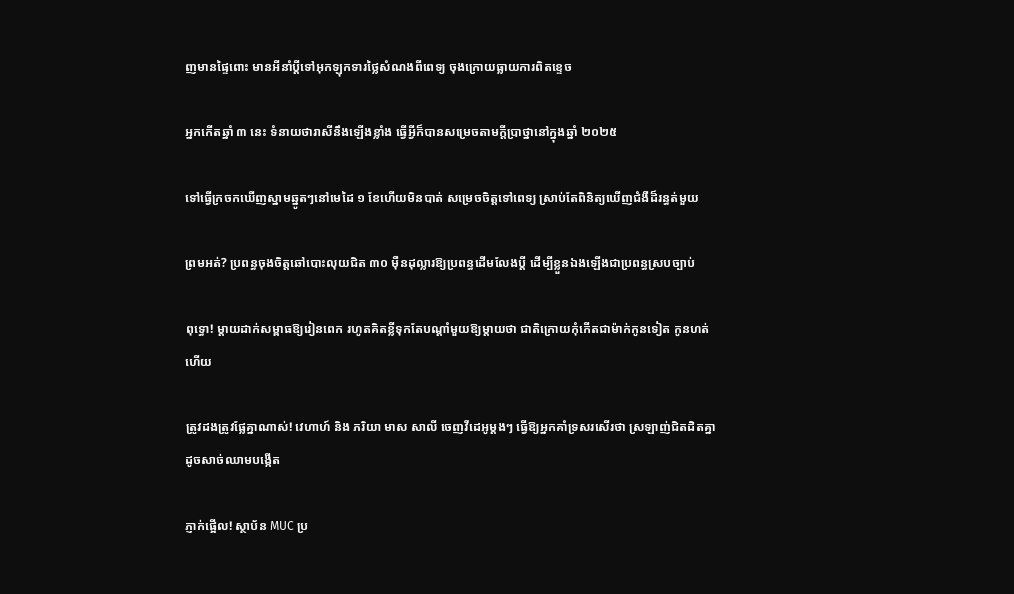ញមានផ្ទៃពោះ មានអីនាំប្ដីទៅអុកឡុកទារថ្លៃសំណងពីពេទ្យ ចុងក្រោយធ្លាយការពិតខ្ទេច

អ្នកកើតឆ្នាំ ៣ នេះ ទំនាយថារាសីនឹងឡើងខ្លាំង ធ្វើអ្វីក៏បានសម្រេចតាមក្ដីប្រាថ្នានៅក្នុងឆ្នាំ ២០២៥

ទៅធ្វើក្រចកឃើញស្នាមឆ្នូតៗនៅមេដៃ ១ ខែហើយមិនបាត់ សម្រេចចិត្តទៅពេទ្យ ស្រាប់តែពិនិត្យឃើញជំងឺដ៏រន្ធត់មួយ

ព្រមអត់? ប្រពន្ធចុងចិត្តឆៅបោះលុយជិត ៣០ ម៉ឺនដុល្លារឱ្យប្រពន្ធដើមលែងប្តី ដើម្បីខ្លួនឯងឡើងជាប្រពន្ធស្របច្បាប់

ពុទ្ធោ! ម្ដាយដាក់សម្ពាធឱ្យរៀនពេក រហូតគិតខ្លីទុកតែបណ្ដាំមួយឱ្យម្តាយថា ជាតិក្រោយកុំកើតជាម៉ាក់កូនទៀត កូនហត់ហើយ

ត្រូវដងត្រូវផ្លែគ្នាណាស់! វេហាហ៍ និង ភរិយា មាស សាលី ចេញវីដេអូម្ដងៗ ធ្វើឱ្យអ្នកគាំទ្រសរសើរថា ស្រឡាញ់ជិតដិតគ្នា ដូចសាច់ឈាមបង្កើត

ភ្ញាក់ផ្អើល! ស្ថាប័ន MUC ប្រ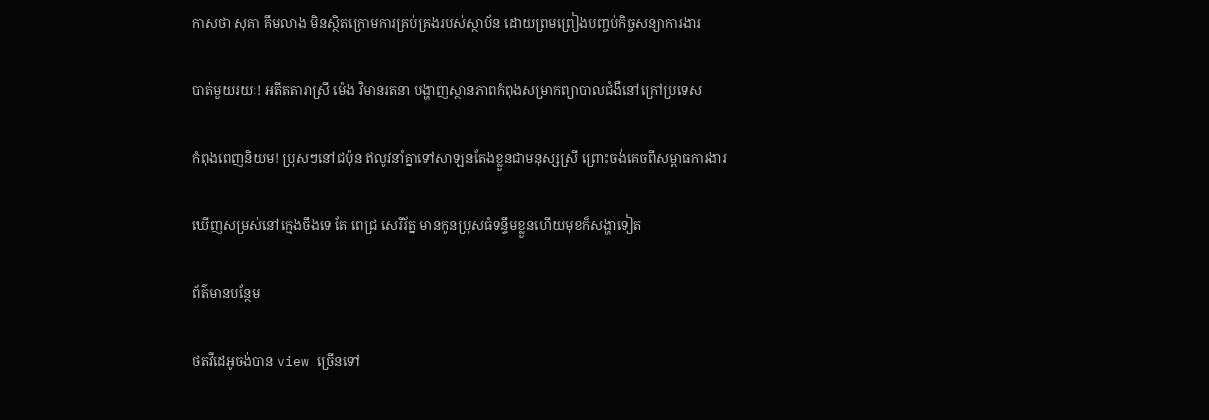កាសថា សុគា គឹមលាង មិនស្ថិតក្រោមការគ្រប់គ្រងរបស់ស្ថាប័ន ដោយព្រមព្រៀងបញ្ចប់កិច្ចសន្យាការងារ

បាត់មួយរយៈ! អតីតតារាស្រី ម៉េង វិមានរតនា បង្ហាញស្ថានភាពកំពុងសម្រាកព្យាបាលជំងឺនៅក្រៅប្រទេស

កំពុងពេញនិយម! ប្រុសៗនៅជប៉ុន ឥលូវនាំគ្នាទៅសាឡនតែងខ្លួនជាមនុស្សស្រី ព្រោះចង់គេចពីសម្ពាធការងារ

ឃើញសម្រស់នៅក្មេងចឹងទេ តែ ពេជ្រ សេរីរ័ត្ន មានកូនប្រុសធំទន្ទឹមខ្លួនហើយមុខក៏សង្ហាទៀត

ព័ត៌មានបន្ថែម

ថតវីដេអូចង់បាន view ច្រើនទៅ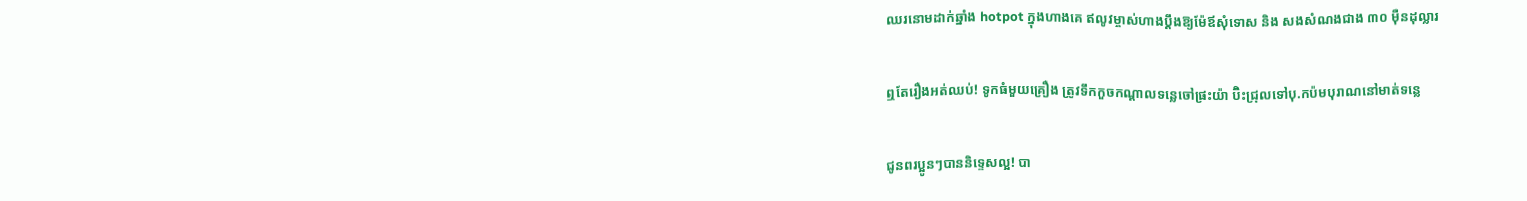ឈរនោមដាក់ឆ្នាំង hotpot ក្នុងហាងគេ ឥលូវម្ចាស់ហាងប្ដឹងឱ្យម៉ែឪសុំទោស និង សងសំណងជាង ៣០ ម៉ឺនដុល្លារ

ឮតែរឿងអត់ឈប់! ទូកធំមួយគ្រឿង ត្រូវទឹកកួចកណ្តាលទន្លេចៅផ្រះយ៉ា ប៊ិះជ្រុលទៅបុ.កប៉មបុរាណនៅមាត់ទន្លេ

ជូនពរប្អូនៗបាននិទ្ទេសល្អ! បា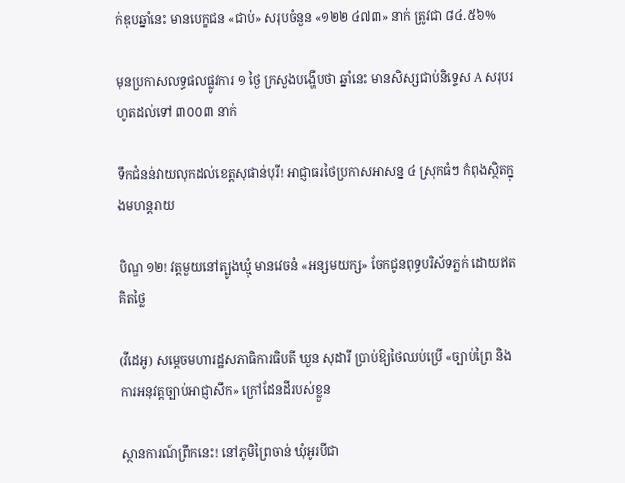ក់ឌុបឆ្នាំនេះ មានបេក្ខជន «ជាប់» សរុបចំនួន «១២២ ៤៧៣» នាក់ ត្រូវជា ៨៤.៥៦%

មុនប្រកាសលទ្ធផលផ្លូវការ ១ ថ្ងៃ ក្រសួងបង្ហើបថា ឆ្នាំនេះ មានសិស្សជាប់និទ្ទេស A សរុបរហូតដល់ទៅ ៣០០៣ នាក់

ទឹកជំនន់វាយលុកដល់ខេត្តសុផាន់បុរី! អាជ្ញាធរថៃប្រកាសអាសន្ន ៤ ស្រុកធំៗ កំពុងស្ថិតក្នុងមហន្តរាយ

បិណ្ឌ ១២! វត្តមួយនៅត្បូងឃ្មុំ មានវេចនំ «អន្សមយក្ស» ចែកជូនពុទ្ធបរិស័ទភ្លក់ ដោយឥតគិតថ្លៃ

(វីដេអូ) សម្តេចមហារដ្ឋសភាធិការធិបតី ឃួន សុដារី ប្រាប់ឱ្យថៃឈប់ប្រើ «ច្បាប់ព្រៃ និង ការអនុវត្តច្បាប់អាជ្ញាសឹក» ក្រៅដែនដីរបស់ខ្លួន

ស្ថានការណ៍ព្រឹកនេះ! នៅភូមិព្រៃចាន់ ឃុំអូរបីជា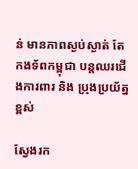ន់ មានភាពស្ងប់ស្ងាត់ តែកងទ័ពកម្ពុជា បន្តឈរជើងការពារ និង ប្រុងប្រយ័ត្នខ្ពស់

ស្វែងរក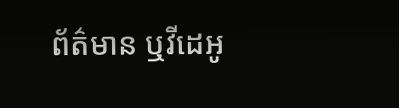ព័ត៌មាន ឬវីដេអូ